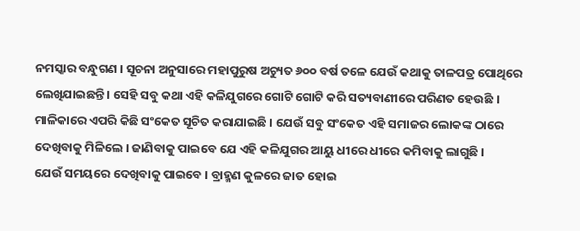ନମସ୍କାର ବନ୍ଧୁଗଣ । ସୂଚନା ଅନୁସାରେ ମହାପୁରୁଷ ଅଚ୍ୟୁତ ୬୦୦ ବର୍ଷ ତଳେ ଯେଉଁ କଥାକୁ ତାଳପତ୍ର ପୋଥିରେ ଲେଖିଯାଇଛନ୍ତି । ସେହି ସବୁ କଥା ଏହି କଳିଯୁଗରେ ଗୋଟି ଗୋଟି କରି ସତ୍ୟବାଣୀରେ ପରିଣତ ହେଉଛି । ମାଳିକାରେ ଏପରି କିଛି ସଂକେତ ସୂଚିତ କରାଯାଇଛି । ଯେଉଁ ସବୁ ସଂକେତ ଏହି ସମାଜର ଲୋକଙ୍କ ଠାରେ ଦେଖିବାକୁ ମିଳିଲେ । ଜାଣିବାକୁ ପାଇବେ ଯେ ଏହି କଳିଯୁଗର ଆୟୁ ଧୀରେ ଧୀରେ କମିବାକୁ ଲାଗୁଛି ।
ଯେଉଁ ସମୟରେ ଦେଖିବାକୁ ପାଇବେ । ବ୍ରାହ୍ମଣ କୁଳରେ ଜାତ ହୋଇ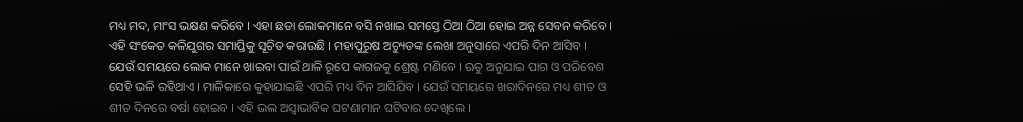ମଧ୍ୟ ମଦ, ମାଂସ ଭକ୍ଷଣ କରିବେ । ଏହା ଛଡା ଲୋକମାନେ ବସି ନଖାଇ ସମସ୍ତେ ଠିଆ ଠିଆ ହୋଇ ଅନ୍ନ ସେବନ କରିବେ । ଏହି ସଂକେତ କଳିଯୁଗର ସମାପ୍ତିକୁ ସୂଚିତ କରାଉଛି । ମହାପୁରୁଷ ଅଚ୍ୟୁତଙ୍କ ଲେଖା ଅନୁସାରେ ଏପରି ଦିନ ଆସିବ ।
ଯେଉଁ ସମୟରେ ଲୋକ ମାନେ ଖାଇବା ପାଇଁ ଥାଳି ରୂପେ କାଗଜକୁ ଶ୍ରେଷ୍ଟ ମଣିବେ । ଋତୁ ଅନୁଯାଇ ପାଗ ଓ ପରିବେଶ ସେହି ଭଳି ରହିଥାଏ । ମାଳିକାରେ କୁହାଯାଇଛି ଏପରି ମଧ୍ୟ ଦିନ ଆସିଯିବ । ଯେଉଁ ସମୟରେ ଖରାଦିନରେ ମଧ୍ୟ ଶୀତ ଓ ଶୀତ ଦିନରେ ବର୍ଷା ହୋଇବ । ଏହି ଭଲ ଅସ୍ଵାଭାବିକ ଘଟଣାମାନ ଘଟିବାର ଦେଖିଲେ ।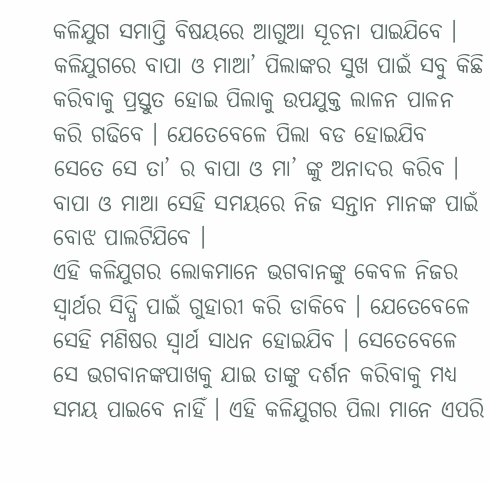କଳିଯୁଗ ସମାପ୍ତି ବିଷୟରେ ଆଗୁଆ ସୂଚନା ପାଇଯିବେ । କଳିଯୁଗରେ ବାପା ଓ ମାଆ’ ପିଲାଙ୍କର ସୁଖ ପାଇଁ ସବୁ କିଛି କରିବାକୁ ପ୍ରସ୍ତୁତ ହୋଇ ପିଲାକୁ ଉପଯୁକ୍ତ ଲାଳନ ପାଳନ କରି ଗଢିବେ । ଯେତେବେଳେ ପିଲା ବଡ ହୋଇଯିବ ସେତେ ସେ ତା’ ର ବାପା ଓ ମା’ ଙ୍କୁ ଅନାଦର କରିବ । ବାପା ଓ ମାଆ ସେହି ସମୟରେ ନିଜ ସନ୍ତାନ ମାନଙ୍କ ପାଇଁ ବୋଝ ପାଲଟିଯିବେ ।
ଏହି କଳିଯୁଗର ଲୋକମାନେ ଭଗବାନଙ୍କୁ କେବଳ ନିଜର ସ୍ଵାର୍ଥର ସିଦ୍ଧି ପାଇଁ ଗୁହାରୀ କରି ଡାକିବେ । ଯେତେବେଳେ ସେହି ମଣିଷର ସ୍ଵାର୍ଥ ସାଧନ ହୋଇଯିବ । ସେତେବେଳେ ସେ ଭଗବାନଙ୍କପାଖକୁ ଯାଇ ତାଙ୍କୁ ଦର୍ଶନ କରିବାକୁ ମଧ୍ୟ ସମୟ ପାଇବେ ନାହିଁ । ଏହି କଳିଯୁଗର ପିଲା ମାନେ ଏପରି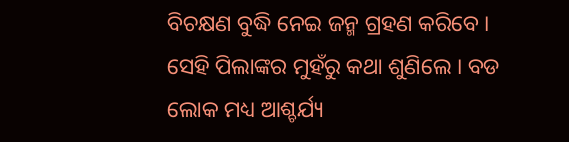ବିଚକ୍ଷଣ ବୁଦ୍ଧି ନେଇ ଜନ୍ମ ଗ୍ରହଣ କରିବେ ।
ସେହି ପିଲାଙ୍କର ମୁହଁରୁ କଥା ଶୁଣିଲେ । ବଡ ଲୋକ ମଧ୍ୟ ଆଶ୍ଚର୍ଯ୍ୟ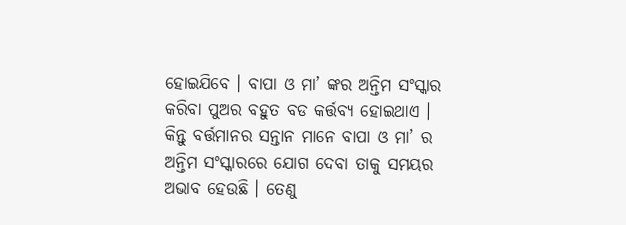ହୋଇଯିବେ । ବାପା ଓ ମା’ ଙ୍କର ଅନ୍ତିମ ସଂସ୍କାର କରିବା ପୁଅର ବହୁତ ବଡ କର୍ତ୍ତବ୍ୟ ହୋଇଥାଏ । କିନ୍ତୁ ବର୍ତ୍ତମାନର ସନ୍ତାନ ମାନେ ବାପା ଓ ମା’ ର ଅନ୍ତିମ ସଂସ୍କାରରେ ଯୋଗ ଦେବା ତାକୁ ସମୟର ଅଭାବ ହେଉଛି । ତେଣୁ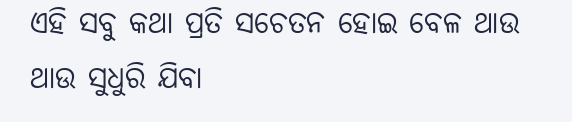ଏହି ସବୁ କଥା ପ୍ରତି ସଚେତନ ହୋଇ ବେଳ ଥାଉ ଥାଉ ସୁଧୁରି ଯିବା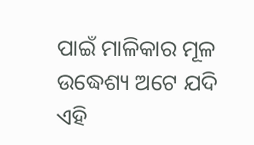ପାଇଁ ମାଳିକାର ମୂଳ ଉଦ୍ଧେଶ୍ୟ ଅଟେ ଯଦି ଏହି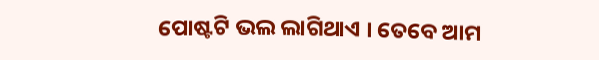ପୋଷ୍ଟଟି ଭଲ ଲାଗିଥାଏ । ତେବେ ଆମ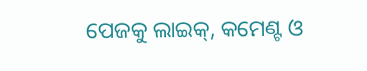ପେଜକୁ ଲାଇକ୍, କମେଣ୍ଟ ଓ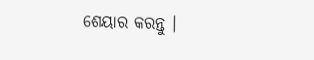ଶେୟାର କରନ୍ତୁ ।